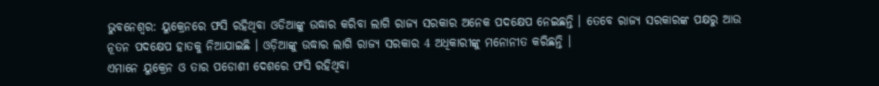ଭୁବନେଶ୍ବର: ୟୁକ୍ରେନରେ ଫସି ରହିଥିବା ଓଡିଆଙ୍କୁ ଉଦ୍ଧାର କରିବା ଲାଗି ରାଜ୍ୟ ସରକାର ଅନେକ ପଦକ୍ଷେପ ନେଇଛନ୍ତି । ତେବେ ରାଜ୍ୟ ସରକାରଙ୍କ ପକ୍ଷରୁ ଆଉ ନୂତନ ପଦକ୍ଷେପ ହାତକୁ ନିଆଯାଇଛି । ଓଡ଼ିଆଙ୍କୁ ଉଦ୍ଧାର ଲାଗି ରାଜ୍ୟ ସରକାର 4 ଅଧିକାରୀଙ୍କୁ ମନୋନୀତ କରିଛନ୍ତି ।
ଏମାନେ ୟୁକ୍ରେନ ଓ ତାର ପଡୋଶୀ ଦେଶରେ ଫସି ରହିଥିବା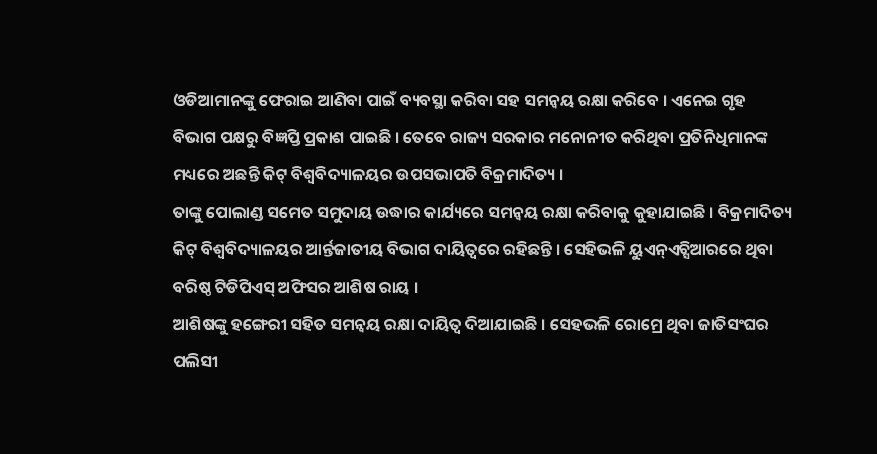ଓଡିଆମାନଙ୍କୁ ଫେରାଇ ଆଣିବା ପାଇଁ ବ୍ୟବସ୍ଥା କରିବା ସହ ସମନ୍ୱୟ ରକ୍ଷା କରିବେ । ଏନେଇ ଗୃହ ବିଭାଗ ପକ୍ଷରୁ ବିଜ୍ଞପ୍ତି ପ୍ରକାଶ ପାଇଛି । ତେବେ ରାଜ୍ୟ ସରକାର ମନୋନୀତ କରିଥିବା ପ୍ରତିନିଧିମାନଙ୍କ ମଧ୍ୟରେ ଅଛନ୍ତି କିଟ୍ ବିଶ୍ୱବିଦ୍ୟାଳୟର ଉପସଭାପତି ବିକ୍ରମାଦିତ୍ୟ ।
ତାଙ୍କୁ ପୋଲାଣ୍ଡ ସମେତ ସମୁଦାୟ ଉଦ୍ଧାର କାର୍ଯ୍ୟରେ ସମନ୍ୱୟ ରକ୍ଷା କରିବାକୁ କୁହାଯାଇଛି । ବିକ୍ରମାଦିତ୍ୟ କିଟ୍ ବିଶ୍ୱବିଦ୍ୟାଳୟର ଆର୍ନ୍ତଜାତୀୟ ବିଭାଗ ଦାୟିତ୍ୱରେ ରହିଛନ୍ତି । ସେହିଭଳି ୟୁଏନ୍ଏଚ୍ସିଆରରେ ଥିବା ବରିଷ୍ଠ ଟିଡିପିଏସ୍ ଅଫିସର ଆଶିଷ ରାୟ ।
ଆଶିଷଙ୍କୁ ହଙ୍ଗେରୀ ସହିତ ସମନ୍ୱୟ ରକ୍ଷା ଦାୟିତ୍ୱ ଦିଆଯାଇଛି । ସେହଭଳି ରୋମ୍ରେ ଥିବା ଜାତିସଂଘର ପଲିସୀ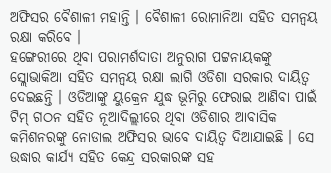ଅଫିସର ବୈଶାଳୀ ମହାନ୍ତି । ବୈଶାଳୀ ରୋମାନିଆ ସହିତ ସମନ୍ୱୟ ରକ୍ଷା କରିବେ ।
ହଙ୍ଗେରୀରେ ଥିବା ପରାମର୍ଶଦାତା ଅନୁରାଗ ପଟ୍ଟନାୟକଙ୍କୁ ସ୍ଲୋଭାକିଆ ସହିତ ସମନ୍ୱୟ ରକ୍ଷା ଲାଗି ଓଡିଶା ସରକାର ଦାୟିତ୍ୱ ଦେଇଛନ୍ତି । ଓଡିଆଙ୍କୁ ୟୁକ୍ରେନ ଯୁଦ୍ଧ ଭୂମିରୁ ଫେରାଇ ଆଣିବା ପାଇଁ ଟିମ୍ ଗଠନ ସହିତ ନୂଆଦିଲ୍ଲୀରେ ଥିବା ଓଡିଶାର ଆବାସିକ କମିଶନରଙ୍କୁ ନୋଡାଲ ଅଫିସର ଭାବେ ଦାୟିତ୍ୱ ଦିଆଯାଇଛି । ସେ ଉଦ୍ଧାର କାର୍ଯ୍ୟ ସହିତ କେନ୍ଦ୍ର ସରକାରଙ୍କ ସହ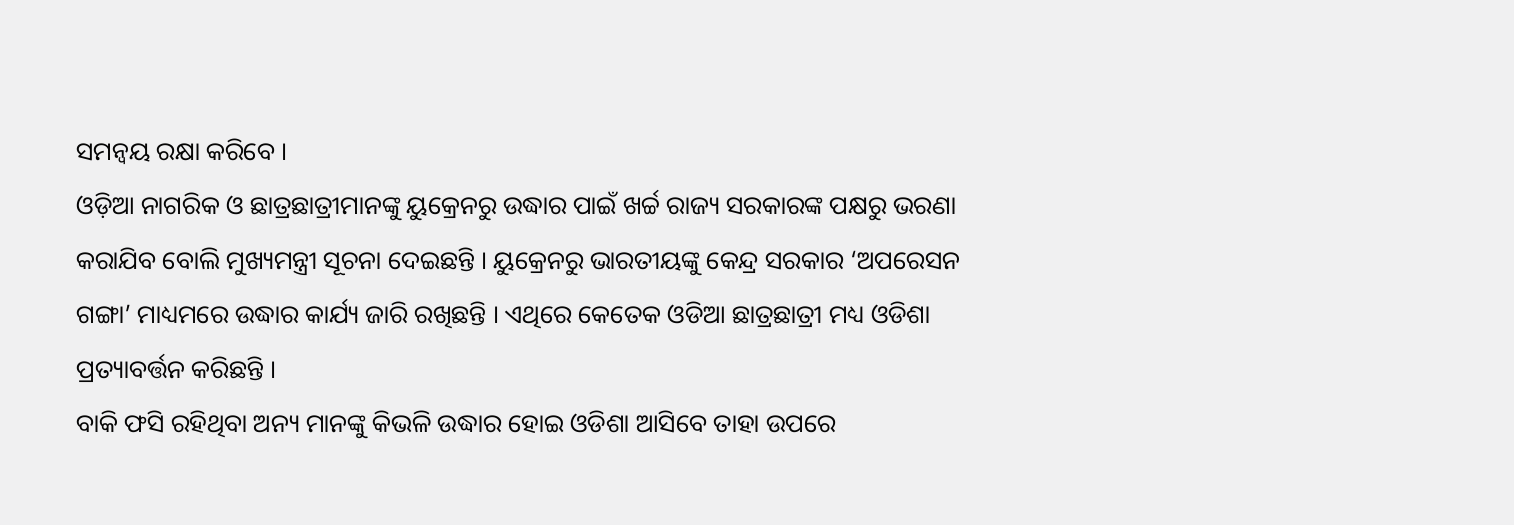ସମନ୍ୱୟ ରକ୍ଷା କରିବେ ।
ଓଡ଼ିଆ ନାଗରିକ ଓ ଛାତ୍ରଛାତ୍ରୀମାନଙ୍କୁ ୟୁକ୍ରେନରୁ ଉଦ୍ଧାର ପାଇଁ ଖର୍ଚ୍ଚ ରାଜ୍ୟ ସରକାରଙ୍କ ପକ୍ଷରୁ ଭରଣା କରାଯିବ ବୋଲି ମୁଖ୍ୟମନ୍ତ୍ରୀ ସୂଚନା ଦେଇଛନ୍ତି । ୟୁକ୍ରେନରୁ ଭାରତୀୟଙ୍କୁ କେନ୍ଦ୍ର ସରକାର ‘ଅପରେସନ ଗଙ୍ଗା’ ମାଧ୍ୟମରେ ଉଦ୍ଧାର କାର୍ଯ୍ୟ ଜାରି ରଖିଛନ୍ତି । ଏଥିରେ କେତେକ ଓଡିଆ ଛାତ୍ରଛାତ୍ରୀ ମଧ୍ୟ ଓଡିଶା ପ୍ରତ୍ୟାବର୍ତ୍ତନ କରିଛନ୍ତି ।
ବାକି ଫସି ରହିଥିବା ଅନ୍ୟ ମାନଙ୍କୁ କିଭଳି ଉଦ୍ଧାର ହୋଇ ଓଡିଶା ଆସିବେ ତାହା ଉପରେ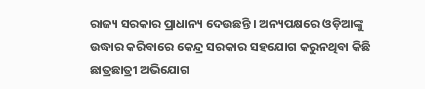ରାଜ୍ୟ ସରକାର ପ୍ରାଧାନ୍ୟ ଦେଉଛନ୍ତି । ଅନ୍ୟପକ୍ଷରେ ଓଡ଼ିଆଙ୍କୁ ଉଦ୍ଧାର କରିବାରେ କେନ୍ଦ୍ର ସରକାର ସହଯୋଗ କରୁନଥିବା କିଛି ଛାତ୍ରଛାତ୍ରୀ ଅଭିଯୋଗ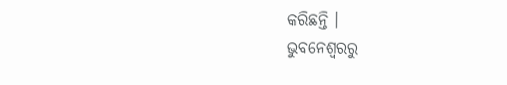କରିଛନ୍ତି ।
ଭୁବନେଶ୍ବରରୁ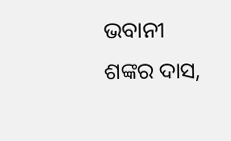ଭବାନୀ ଶଙ୍କର ଦାସ,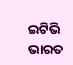ଇଟିଭି ଭାରତ